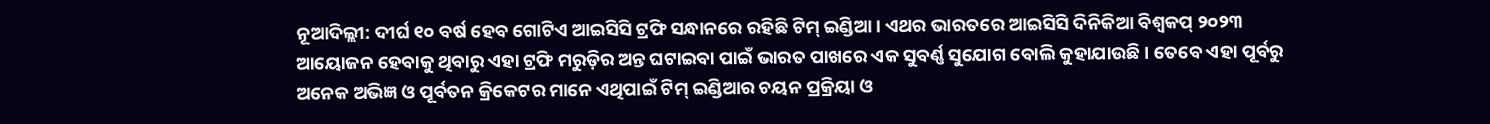ନୂଆଦିଲ୍ଲୀ: ଦୀର୍ଘ ୧୦ ବର୍ଷ ହେବ ଗୋଟିଏ ଆଇସିସି ଟ୍ରଫି ସନ୍ଧାନରେ ରହିଛି ଟିମ୍ ଇଣ୍ଡିଆ । ଏଥର ଭାରତରେ ଆଇସିସି ଦିନିକିଆ ବିଶ୍ବକପ୍ ୨୦୨୩ ଆୟୋଜନ ହେବାକୁ ଥିବାରୁ ଏହା ଟ୍ରଫି ମରୁଡ଼ିର ଅନ୍ତ ଘଟାଇବା ପାଇଁ ଭାରତ ପାଖରେ ଏକ ସୁବର୍ଣ୍ଣ ସୁଯୋଗ ବୋଲି କୁହାଯାଉଛି । ତେବେ ଏହା ପୂର୍ବରୁ ଅନେକ ଅଭିଜ୍ଞ ଓ ପୂର୍ବତନ କ୍ରିକେଟର ମାନେ ଏଥିପାଇଁ ଟିମ୍ ଇଣ୍ଡିଆର ଚୟନ ପ୍ରକ୍ରିୟା ଓ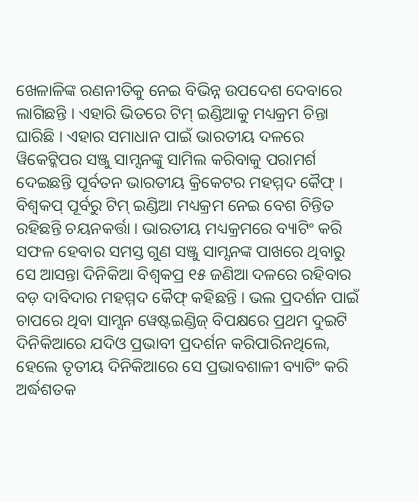ଖେଳାଳିଙ୍କ ରଣନୀତିକୁ ନେଇ ବିଭିନ୍ନ ଉପଦେଶ ଦେବାରେ ଲାଗିଛନ୍ତି । ଏହାରି ଭିତରେ ଟିମ୍ ଇଣ୍ଡିଆକୁ ମଧ୍ୟକ୍ରମ ଚିନ୍ତା ଘାରିଛି । ଏହାର ସମାଧାନ ପାଇଁ ଭାରତୀୟ ଦଳରେ ୱିକେଟ୍କିପର ସଞ୍ଜୁ ସାମ୍ସନଙ୍କୁ ସାମିଲ କରିବାକୁ ପରାମର୍ଶ ଦେଇଛନ୍ତି ପୂର୍ବତନ ଭାରତୀୟ କ୍ରିକେଟର ମହମ୍ମଦ କୈଫ୍ ।
ବିଶ୍ବକପ୍ ପୂର୍ବରୁ ଟିମ୍ ଇଣ୍ଡିଆ ମଧ୍ୟକ୍ରମ ନେଇ ବେଶ ଚିନ୍ତିତ ରହିଛନ୍ତି ଚୟନକର୍ତ୍ତା । ଭାରତୀୟ ମଧ୍ୟକ୍ରମରେ ବ୍ୟାଟିଂ କରି ସଫଳ ହେବାର ସମସ୍ତ ଗୁଣ ସଞ୍ଜୁ ସାମ୍ସନଙ୍କ ପାଖରେ ଥିବାରୁ ସେ ଆସନ୍ତା ଦିନିକିଆ ବିଶ୍ବକପ୍ର ୧୫ ଜଣିଆ ଦଳରେ ରହିବାର ବଡ଼ ଦାବିଦାର ମହମ୍ମଦ କୈଫ୍ କହିଛନ୍ତି । ଭଲ ପ୍ରଦର୍ଶନ ପାଇଁ ଚାପରେ ଥିବା ସାମ୍ସନ ୱେଷ୍ଟଇଣ୍ଡିଜ୍ ବିପକ୍ଷରେ ପ୍ରଥମ ଦୁଇଟି ଦିନିକିଆରେ ଯଦିଓ ପ୍ରଭାବୀ ପ୍ରଦର୍ଶନ କରିପାରିନଥିଲେ, ହେଲେ ତୃତୀୟ ଦିନିକିଆରେ ସେ ପ୍ରଭାବଶାଳୀ ବ୍ୟାଟିଂ କରି ଅର୍ଦ୍ଧଶତକ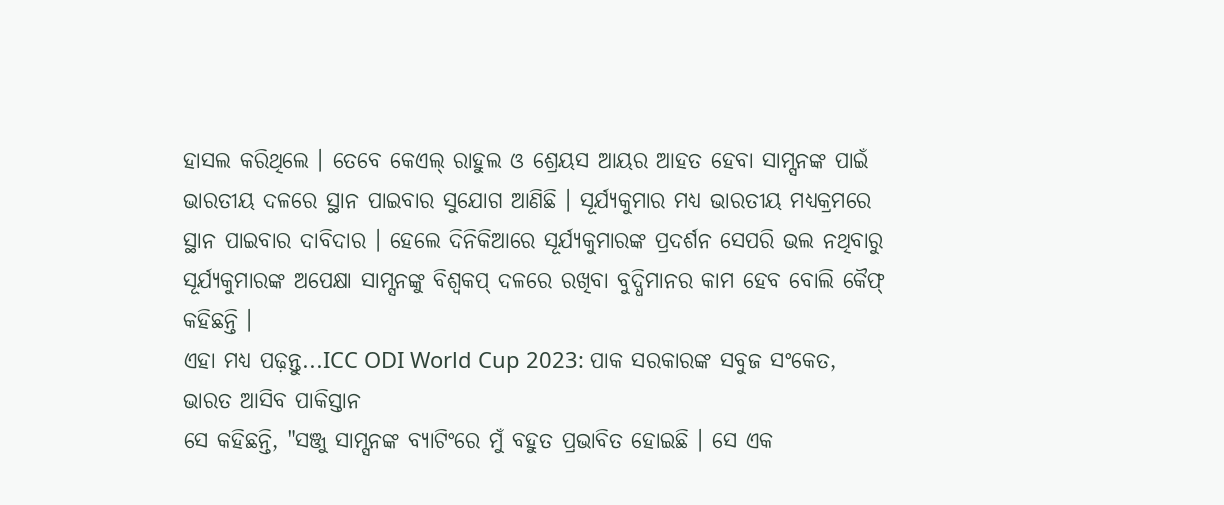ହାସଲ କରିଥିଲେ । ତେବେ କେଏଲ୍ ରାହୁଲ ଓ ଶ୍ରେୟସ ଆୟର ଆହତ ହେବା ସାମ୍ସନଙ୍କ ପାଇଁ ଭାରତୀୟ ଦଳରେ ସ୍ଥାନ ପାଇବାର ସୁଯୋଗ ଆଣିଛି । ସୂର୍ଯ୍ୟକୁମାର ମଧ୍ୟ ଭାରତୀୟ ମଧ୍ୟକ୍ରମରେ ସ୍ଥାନ ପାଇବାର ଦାବିଦାର । ହେଲେ ଦିନିକିଆରେ ସୂର୍ଯ୍ୟକୁମାରଙ୍କ ପ୍ରଦର୍ଶନ ସେପରି ଭଲ ନଥିବାରୁ ସୂର୍ଯ୍ୟକୁମାରଙ୍କ ଅପେକ୍ଷା ସାମ୍ସନଙ୍କୁ ବିଶ୍ବକପ୍ ଦଳରେ ରଖିବା ବୁଦ୍ଧିମାନର କାମ ହେବ ବୋଲି କୈଫ୍ କହିଛନ୍ତି ।
ଏହା ମଧ୍ୟ ପଢ଼ନ୍ତୁ...ICC ODI World Cup 2023: ପାକ ସରକାରଙ୍କ ସବୁଜ ସଂକେତ, ଭାରତ ଆସିବ ପାକିସ୍ତାନ
ସେ କହିଛନ୍ତି, "ସଞ୍ଜୁ ସାମ୍ସନଙ୍କ ବ୍ୟାଟିଂରେ ମୁଁ ବହୁତ ପ୍ରଭାବିତ ହୋଇଛି । ସେ ଏକ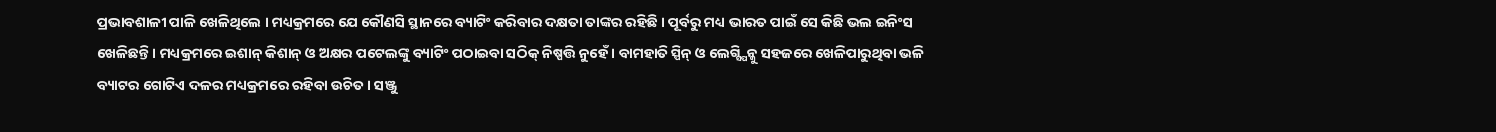ପ୍ରଭାବଶାଳୀ ପାଳି ଖେଳିଥିଲେ । ମଧ୍ୟକ୍ରମରେ ଯେ କୌଣସି ସ୍ଥାନରେ ବ୍ୟାଟିଂ କରିବାର ଦକ୍ଷତା ତାଙ୍କର ରହିଛି । ପୂର୍ବରୁ ମଧ୍ୟ ଭାରତ ପାଇଁ ସେ କିଛି ଭଲ ଇନିଂସ ଖେଳିଛନ୍ତି । ମଧ୍ୟକ୍ରମରେ ଇଶାନ୍ କିଶାନ୍ ଓ ଅକ୍ଷର ପଟେଲଙ୍କୁ ବ୍ୟାଟିଂ ପଠାଇବା ସଠିକ୍ ନିଷ୍ପତ୍ତି ନୁହେଁ । ବାମହାତି ସ୍ପିନ୍ ଓ ଲେଗ୍ସ୍ପିନ୍କୁ ସହଜରେ ଖେଳିପାରୁଥିବା ଭଳି ବ୍ୟାଟର ଗୋଟିଏ ଦଳର ମଧ୍ୟକ୍ରମରେ ରହିବା ଉଚିତ । ସଞ୍ଜୁ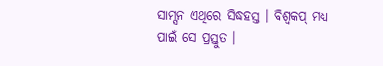ସାମ୍ସନ ଏଥିରେ ସିଦ୍ଧହସ୍ତ । ବିଶ୍ବକପ୍ ମଧ୍ୟ ପାଇଁ ସେ ପ୍ରସ୍ତୁତ ।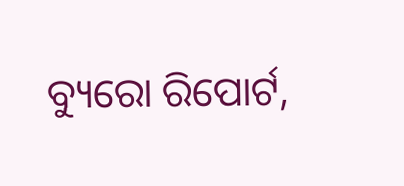ବ୍ୟୁରୋ ରିପୋର୍ଟ,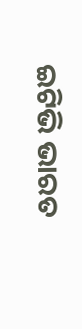ଇଟିଭି ଭାରତ